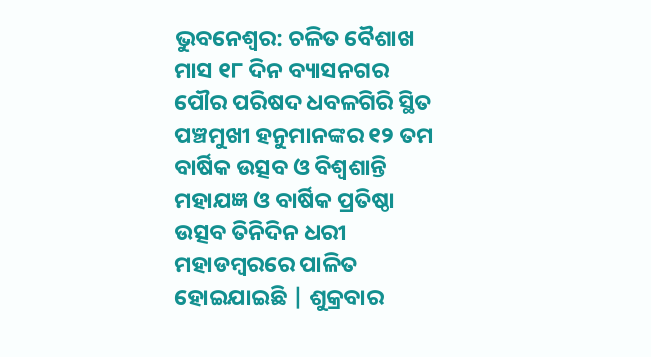ଭୁବନେଶ୍ୱର: ଚଳିତ ବୈଶାଖ ମାସ ୧୮ ଦିନ ବ୍ୟାସନଗର ପୌର ପରିଷଦ ଧବଳଗିରି ସ୍ଥିତ ପଞ୍ଚମୁଖୀ ହନୁମାନଙ୍କର ୧୨ ତମ ବାର୍ଷିକ ଉତ୍ସବ ଓ ବିଶ୍ଵଶାନ୍ତି ମହାଯଜ୍ଞ ଓ ବାର୍ଷିକ ପ୍ରତିଷ୍ଠା ଉତ୍ସବ ତିନିଦିନ ଧରୀ ମହାଡମ୍ବରରେ ପାଳିତ ହୋଇଯାଇଛି | ଶୁକ୍ରବାର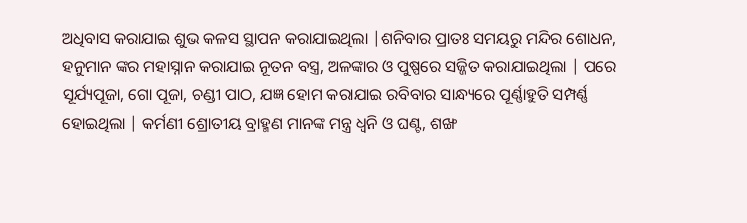ଅଧିବାସ କରାଯାଇ ଶୁଭ କଳସ ସ୍ଥାପନ କରାଯାଇଥିଲା |ଶନିବାର ପ୍ରାତଃ ସମୟରୁ ମନ୍ଦିର ଶୋଧନ, ହନୁମାନ ଙ୍କର ମହାସ୍ନାନ କରାଯାଇ ନୂତନ ବସ୍ତ୍ର, ଅଳଙ୍କାର ଓ ପୁଷ୍ପରେ ସଜ୍ଜିତ କରାଯାଇଥିଲା | ପରେ ସୂର୍ଯ୍ୟପୂଜା, ଗୋ ପୂଜା, ଚଣ୍ଡୀ ପାଠ, ଯଜ୍ଞ ହୋମ କରାଯାଇ ରବିବାର ସାନ୍ଧ୍ୟରେ ପୂର୍ଣ୍ଣାହୁତି ସମ୍ପର୍ଣ୍ଣ ହୋଇଥିଲା | କର୍ମଣୀ ଶ୍ରୋତୀୟ ବ୍ରାହ୍ମଣ ମାନଙ୍କ ମନ୍ତ୍ର ଧ୍ୱନି ଓ ଘଣ୍ଟ, ଶଙ୍ଖ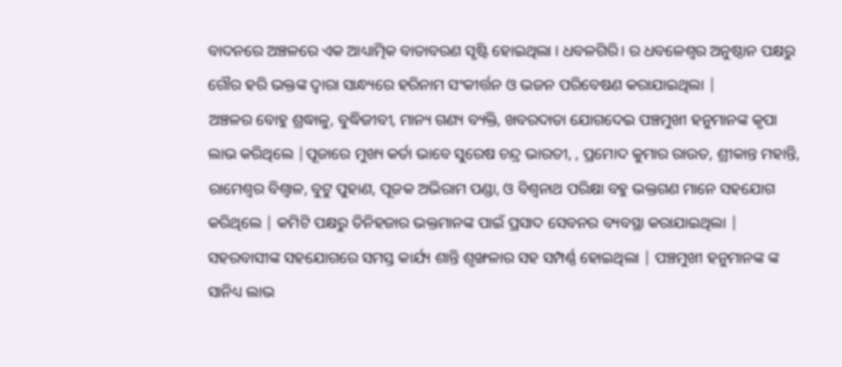ବାଦନରେ ଅଞ୍ଚଳରେ ଏକ ଆଧ୍ୟାତ୍ମିକ ବାତାବରଣ ସୃଷ୍ଟି ହୋଇଥିଲା । ଧବଳଗିରି। ର ଧବଳେଶ୍ୱର ଅନୁଷ୍ଠାନ ପକ୍ଷରୁ ଗୌର ହରି ଭକ୍ତଙ୍କ ଦ୍ୱାରା ସାନ୍ଧ୍ୟରେ ହରିନାମ ସଂକୀର୍ତ୍ତନ ଓ ଭଜନ ପରିବେଷଣ କରାଯାଇଥିଲା |
ଅଞ୍ଚଳର ବୋହୁ ଶ୍ରଦ୍ଧାଳୁ, ବୁଦ୍ଧିଜୀବୀ, ମାନ୍ୟ ଗଣ୍ୟ ବ୍ୟକ୍ତି, ଖବରଦାତା ଯୋଗଦେଇ ପଞ୍ଚମୁଖୀ ହନୁମାନଙ୍କ କୃପା ଲାଭ କରିଥିଲେ |ପୂଜାରେ ମୁଖ୍ୟ କର୍ତା ଭାବେ ସୁରେଷ ଚନ୍ଦ୍ର ଭାରତୀ, , ପ୍ରମୋଦ କୁମାର ରାଉତ, ଶ୍ରୀକାନ୍ତ ମହାନ୍ତି, ରାମେଶ୍ୱର ବିଶ୍ବାଳ, ବୁଟୁ ପୁହାଣ, ପୂଜକ ଅଭିରାମ ପଣ୍ଡା, ଓ ବିଶ୍ବନାଥ ପରିକ୍ଷା ବହୁ ଭକ୍ତଗଣ ମାନେ ସହଯୋଗ କରିଥିଲେ | କମିଟି ପକ୍ଷରୁ ତିନିହଜାର ଭକ୍ତମାନଙ୍କ ପାଇଁ ପ୍ରସାଦ ସେବନର ବ୍ୟବସ୍ଥା କରାଯାଇଥିଲା | ସହରବାସୀଙ୍କ ସହଯୋଗରେ ସମସ୍ତ କାର୍ଯ୍ୟ ଶାନ୍ତି ଶୃଙ୍ଖଳାର ସହ ସମ୍ପର୍ଣ୍ଣ ହୋଇଥିଲା | ପଞ୍ଚମୁଖୀ ହନୁମାନଙ୍କ ଙ୍କ ସାନିଧ୍ୟ ଲାଭ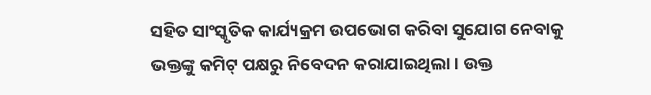ସହିତ ସାଂସ୍କୃତିକ କାର୍ଯ୍ୟକ୍ରମ ଉପଭୋଗ କରିବା ସୁଯୋଗ ନେବାକୁ ଭକ୍ତଙ୍କୁ କମିଟ୍ ପକ୍ଷରୁ ନିବେଦନ କରାଯାଇଥିଲା। ଉକ୍ତ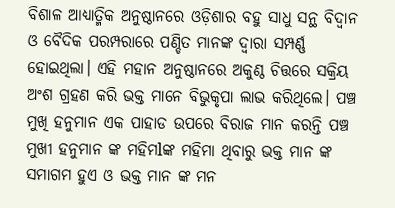ବିଶାଳ ଆଧ୍ୟାତ୍ମିକ ଅନୁଷ୍ଠାନରେ ଓଡ଼ିଶାର ବହୁ ସାଧୁ ସନ୍ଥ ବିଦ୍ବାନ ଓ ବୈଦିକ ପରମ୍ପରାରେ ପଣ୍ଡିତ ମାନଙ୍କ ଦ୍ଵାରା ସମ୍ପର୍ଣ୍ଣ ହୋଇଥିଲା। ଏହି ମହାନ ଅନୁଷ୍ଠାନରେ ଅକୁଣ୍ଠ ଚିତ୍ତରେ ସକ୍ରିୟ ଅଂଶ ଗ୍ରହଣ କରି ଭକ୍ତ ମାନେ ବିଭୁକୃପା ଲାଭ କରିଥିଲେ। ପଞ୍ଚ ମୁଖି ହନୁମାନ ଏକ ପାହାଡ ଉପରେ ବିରାଜ ମାନ କରନ୍ତି ପଞ୍ଚ ମୁଖୀ ହନୁମାନ ଙ୍କ ମହିମlଙ୍କ ମହିମା ଥିବାରୁ ଭକ୍ତ ମାନ ଙ୍କ ସମାଗମ ହୁଏ ଓ ଭକ୍ତ ମାନ ଙ୍କ ମନ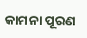କାମନା ପୂରଣ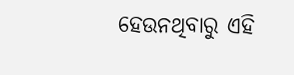ହେଉନଥିବାରୁ ଏହି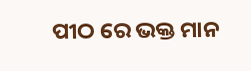ପୀଠ ରେ ଭକ୍ତ ମାନ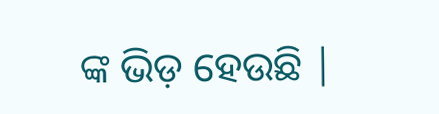ଙ୍କ ଭିଡ଼ ହେଉଛି |